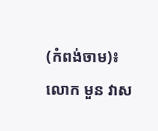(កំពង់ចាម)៖ លោក មួន វាស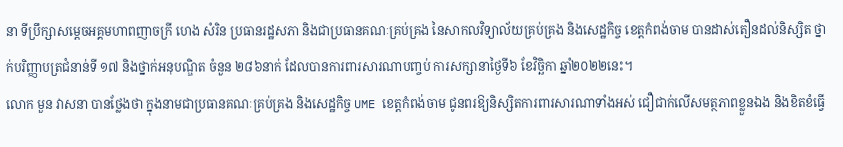នា ទីប្រឹក្សាសម្តេចអគ្គមហាពញាចក្រី ហេង សំរិន ប្រធានរដ្ឋសភា និងជាប្រធានគណៈគ្រប់គ្រង នៃសាកលវិទ្យាល័យគ្រប់គ្រង និងសេដ្ឋកិច្ច ខេត្តកំពង់ចាម បានដាស់តឿនដល់និស្សិត ថ្នាក់បរិញ្ញាបត្រជំនាន់ទី ១៧ និងថ្នាក់អនុបណ្ឌិត ចំនួន ២៨៦នាក់ ដែលបានការពារសារណាបញ្ចប់ ការសក្សានាថ្ងៃទី៦ ខែវិច្ឆិកា ឆ្នាំ២០២២នេះ។
លោក មួន វាសនា បានថ្លែងថា ក្នុងនាមជាប្រធានគណៈគ្រប់គ្រង និងសេដ្ឋកិច្ច UME ខេត្តកំពង់ចាម ជូនពរឱ្យនិស្សិតការពារសារណាទាំងអស់ ជឿជាក់លើសមត្ថភាពខ្លួនឯង និងខិតខំធ្វើ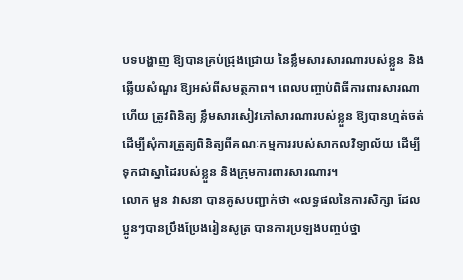បទបង្ហាញ ឱ្យបានគ្រប់ជ្រុងជ្រោយ នៃខ្លឹមសារសារណារបស់ខ្លួន និងឆ្លើយសំណួរ ឱ្យអស់ពីសមត្ថភាព។ ពេលបញ្ចាប់ពិធីការពារសារណាហើយ ត្រូវពិនិត្យ ខ្លឹមសារសៀវភៅសារណារបស់ខ្លួន ឱ្យបានហ្មត់ចត់ ដើម្បីសុំការត្រួត្យពិនិត្យពីគណៈកម្មការរបស់សាកលវិទ្យាល័យ ដើម្បីទុកជាស្នាដៃរបស់ខ្លួន និងក្រុមការពារសារណារ។
លោក មួន វាសនា បានគូសបញ្ជាក់ថា «លទ្ធផលនៃការសិក្សា ដែល ប្អូនៗបានប្រឹងប្រែងរៀនសូត្រ បានការប្រឡងបញ្ចប់ថ្នា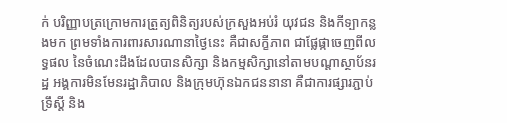ក់ បរិញ្ញាបត្រក្រោមការត្រួត្យពិនិត្យរបស់ក្រសួងអប់រំ យុវជន និងកីទ្បាកន្លងមក ព្រមទាំងការពារសារណានាថ្ងៃនេះ គឺជាសក្ខីភាព ជាផ្លែផ្កាចេញពីលទ្ធផល នៃចំណេះដឹងដែលបានសិក្សា និងកម្មសិក្សានៅតាមបណ្តាស្ថាប័នរដ្ឋ អង្គការមិនមែនរដ្ឋាភិបាល និងក្រុមហ៊ុនឯកជននានា គឺជាការផ្សារភ្ជាប់ទ្រឹស្តី និង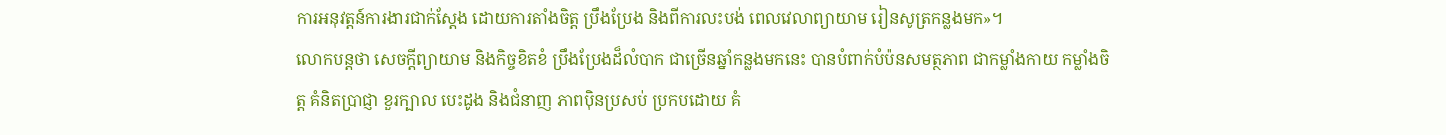ការអនុវត្តន៍ការងារជាក់ស្តែង ដោយការតាំងចិត្ត ប្រឹងប្រែង និងពីការលះបង់ ពេលវេលាព្យាយាម រៀនសូត្រកន្លងមក»។
លោកបន្តថា សេចក្តីព្យាយាម និងកិច្ចខិតខំ ប្រឹងប្រែងដ៏លំបាក ជាច្រើនឆ្នាំកន្លងមកនេះ បានបំពាក់បំប៉នសមត្ថភាព ជាកម្លាំងកាយ កម្លាំងចិត្ត គំនិតប្រាជ្ញា ខួរក្បាល បេះដូង និងជំនាញ ភាពប៉ិនប្រសប់ ប្រកបដោយ គំ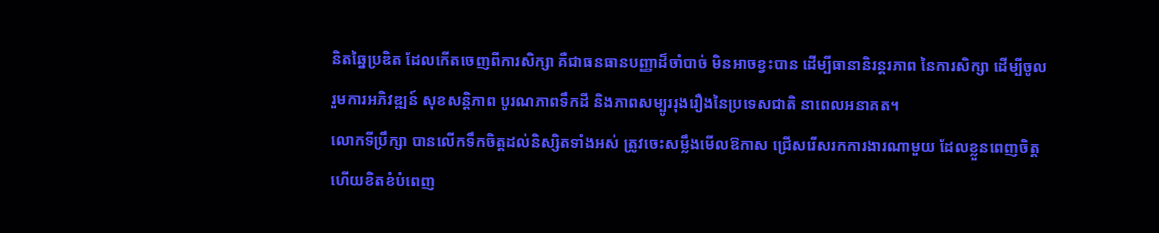និតឆ្នៃប្រឌិត ដែលកើតចេញពីការសិក្សា គឺជាធនធានបញ្ញាដ៏ចាំបាច់ មិនអាចខ្វះបាន ដើម្បីធានានិរន្តរភាព នៃការសិក្សា ដើម្បីចូលរួមការអភិវឌ្ឍន៍ សុខសន្តិភាព បូរណភាពទឹកដី និងភាពសម្បូររុងរឿងនៃប្រទេសជាតិ នាពេលអនាគត។
លោកទីប្រឹក្សា បានលើកទឹកចិត្តដល់និស្សិតទាំងអស់ ត្រូវចេះសម្លឹងមើលឱកាស ជ្រើសរើសរកការងារណាមួយ ដែលខ្លួនពេញចិត្ត ហើយខិតខំបំពេញ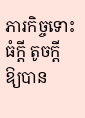ភារកិច្ចទោះធំក្តី តូចក្តី ឱ្យបាន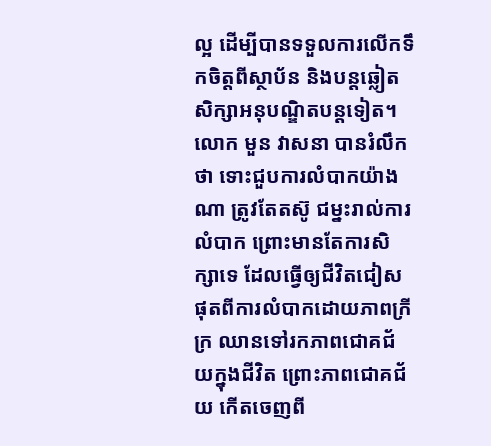ល្អ ដើម្បីបានទទួលការលើកទឹកចិត្តពីស្ថាប័ន និងបន្តឆ្លៀតសិក្សាអនុបណ្ឌិតបន្តទៀត។
លោក មួន វាសនា បានរំលឹកថា ទោះជួបការលំបាកយ៉ាងណា ត្រូវតែតស៊ូ ជម្នះរាល់ការលំបាក ព្រោះមានតែការសិក្សាទេ ដែលធ្វើឲ្យជីវិតជៀសផុតពីការលំបាកដោយភាពក្រីក្រ ឈានទៅរកភាពជោគជ័យក្នុងជីវិត ព្រោះភាពជោគជ័យ កើតចេញពី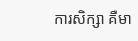ការសិក្សា គឺមា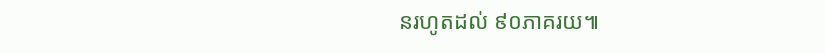នរហូតដល់ ៩០ភាគរយ៕